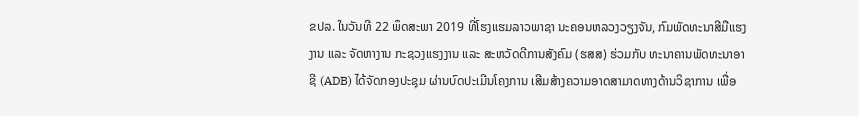ຂປລ. ໃນວັນທີ 22 ພຶດສະພາ 2019 ທີ່ໂຮງແຮມລາວພາຊາ ນະຄອນຫລວງວຽງຈັນ, ກົມພັດທະນາສີມືແຮງງານ ແລະ ຈັດຫາງານ ກະຊວງແຮງງານ ແລະ ສະຫວັດດີການສັງຄົມ (ຮສສ) ຮ່ວມກັບ ທະນາຄານພັດທະນາອາຊີ (ADB) ໄດ້ຈັດກອງປະຊຸມ ຜ່ານບົດປະເມີນໂຄງການ ເສີມສ້າງຄວາມອາດສາມາດທາງດ້ານວິຊາການ ເພື່ອ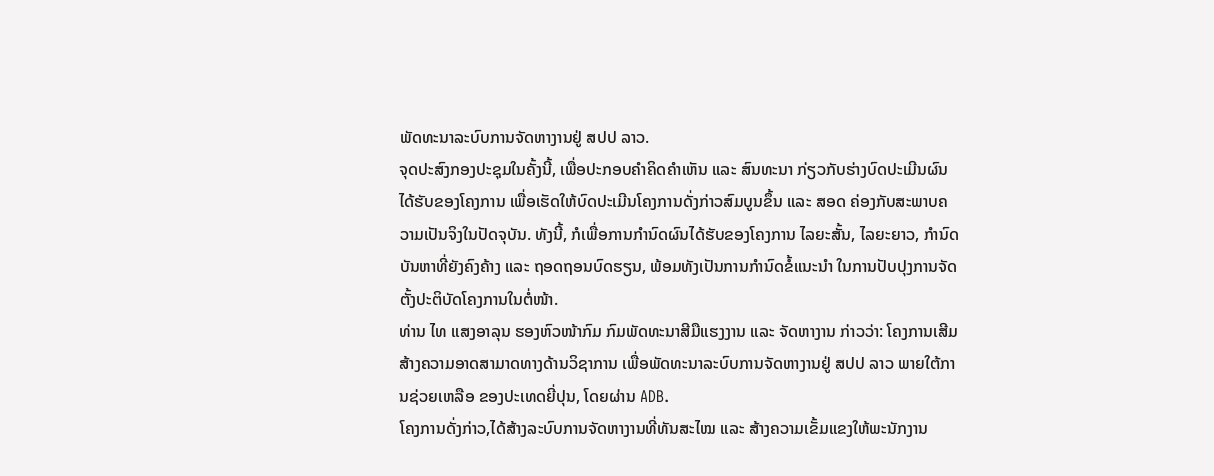ພັດທະນາລະບົບການຈັດຫາງານຢູ່ ສປປ ລາວ.
ຈຸດປະສົງກອງປະຊຸມໃນຄັ້ງນີ້, ເພື່ອປະກອບຄໍາຄິດຄໍາເຫັນ ແລະ ສົນທະນາ ກ່ຽວກັບຮ່າງບົດປະເມີນຜົນໄດ້ຮັບຂອງໂຄງການ ເພື່ອເຮັດໃຫ້ບົດປະເມີນໂຄງການດັ່ງກ່າວສົມບູນຂຶ້ນ ແລະ ສອດ ຄ່ອງກັບສະພາບຄວາມເປັນຈິງໃນປັດຈຸບັນ. ທັງນີ້, ກໍເພື່ອການກໍານົດຜົນໄດ້ຮັບຂອງໂຄງການ ໄລຍະສັ້ນ, ໄລຍະຍາວ, ກໍານົດບັນຫາທີ່ຍັງຄົງຄ້າງ ແລະ ຖອດຖອນບົດຮຽນ, ພ້ອມທັງເປັນການກໍານົດຂໍ້ແນະນໍາ ໃນການປັບປຸງການຈັດຕັ້ງປະຕິບັດໂຄງການໃນຕໍ່ໜ້າ.
ທ່ານ ໄທ ແສງອາລຸນ ຮອງຫົວໜ້າກົມ ກົມພັດທະນາສີມືແຮງງານ ແລະ ຈັດຫາງານ ກ່າວວ່າ: ໂຄງການເສີມສ້າງຄວາມອາດສາມາດທາງດ້ານວິຊາການ ເພື່ອພັດທະນາລະບົບການຈັດຫາງານຢູ່ ສປປ ລາວ ພາຍໃຕ້ການຊ່ວຍເຫລືອ ຂອງປະເທດຍີ່ປຸນ, ໂດຍຜ່ານ ADB.
ໂຄງການດັ່ງກ່າວ,ໄດ້ສ້າງລະບົບການຈັດຫາງານທີ່ທັນສະໄໝ ແລະ ສ້າງຄວາມເຂັ້ມແຂງໃຫ້ພະນັກງານ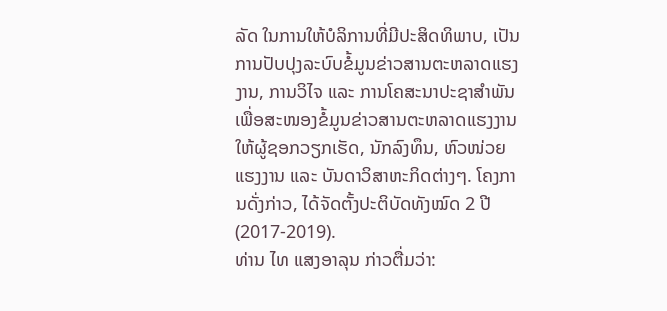ລັດ ໃນການໃຫ້ບໍລິການທີ່ມີປະສິດທິພາບ, ເປັນການປັບປຸງລະບົບຂໍ້ມູນຂ່າວສານຕະຫລາດແຮງງານ, ການວິໄຈ ແລະ ການໂຄສະນາປະຊາສໍາພັນ ເພື່ອສະໜອງຂໍ້ມູນຂ່າວສານຕະຫລາດແຮງງານ ໃຫ້ຜູ້ຊອກວຽກເຮັດ, ນັກລົງທຶນ, ຫົວໜ່ວຍແຮງງານ ແລະ ບັນດາວິສາຫະກິດຕ່າງໆ. ໂຄງການດັ່ງກ່າວ, ໄດ້ຈັດຕັ້ງປະຕິບັດທັງໝົດ 2 ປີ (2017-2019).
ທ່ານ ໄທ ແສງອາລຸນ ກ່າວຕື່ມວ່າ: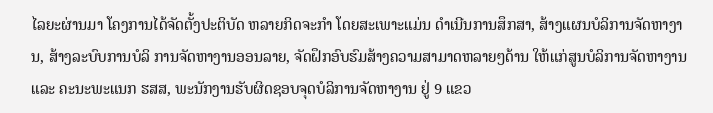ໄລຍະຜ່ານມາ ໂຄງການໄດ້ຈັດຕັ້ງປະຕິບັດ ຫລາຍກິດຈະກໍາ ໂດຍສະເພາະແມ່ນ ດໍາເນີນການສຶກສາ, ສ້າງແຜນບໍລິການຈັດຫາງານ, ສ້າງລະບົບການບໍລິ ການຈັດຫາງານອອນລາຍ, ຈັດຝຶກອົບຮົມສ້າງຄວາມສາມາດຫລາຍໆດ້ານ ໃຫ້ແກ່ສູນບໍລິການຈັດຫາງານ ແລະ ຄະນະພະແນກ ຮສສ, ພະນັກງານຮັບຜິດຊອບຈຸດບໍລິການຈັດຫາງານ ຢູ່ 9 ແຂວ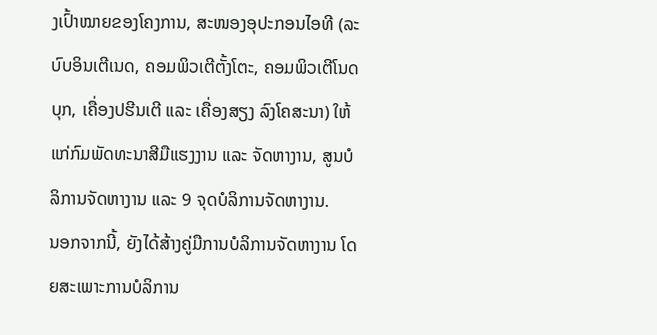ງເປົ້າໝາຍຂອງໂຄງການ, ສະໜອງອຸປະກອນໄອທີ (ລະບົບອິນເຕີເນດ, ຄອມພິວເຕີຕັ້ງໂຕະ, ຄອມພິວເຕີໂນດບຸກ, ເຄື່ອງປຮີນເຕີ ແລະ ເຄື່ອງສຽງ ລົງໂຄສະນາ) ໃຫ້ແກ່ກົມພັດທະນາສີມືແຮງງານ ແລະ ຈັດຫາງານ, ສູນບໍລິການຈັດຫາງານ ແລະ 9 ຈຸດບໍລິການຈັດຫາງານ.
ນອກຈາກນີ້, ຍັງໄດ້ສ້າງຄູ່ມືການບໍລິການຈັດຫາງານ ໂດຍສະເພາະການບໍລິການ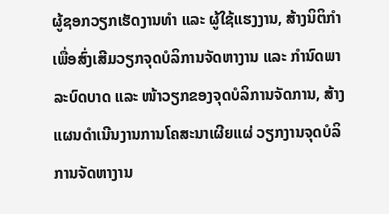ຜູ້ຊອກວຽກເຮັດງານທໍາ ແລະ ຜູ້ໃຊ້ແຮງງານ, ສ້າງນິຕິກໍາ ເພື່ອສົ່ງເສີມວຽກຈຸດບໍລິການຈັດຫາງານ ແລະ ກໍານົດພາລະບົດບາດ ແລະ ໜ້າວຽກຂອງຈຸດບໍລິການຈັດການ, ສ້າງແຜນດໍາເນີນງານການໂຄສະນາເຜີຍແຜ່ ວຽກງານຈຸດບໍລິການຈັດຫາງານ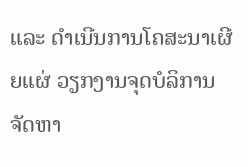ແລະ ດໍາເນີນການໂຄສະນາເຜີຍແຜ່ ວຽກງານຈຸດບໍລິການຈັດຫາ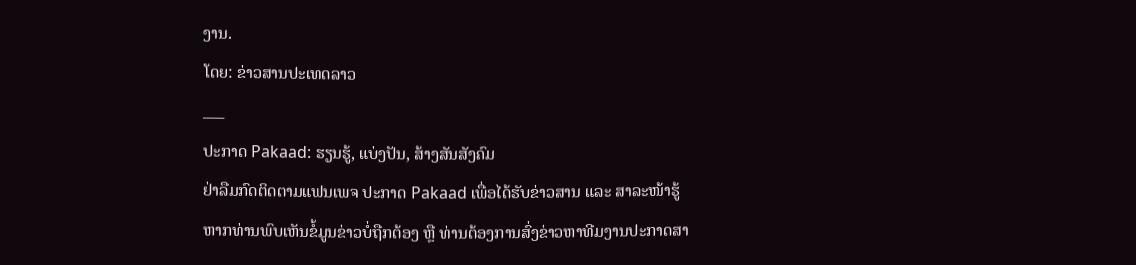ງານ.
ໂດຍ: ຂ່າວສານປະເທດລາວ
___
ປະກາດ Pakaad: ຮຽນຮູ້, ແບ່ງປັນ, ສ້າງສັນສັງຄົມ
ຢ່າລືມກົດຕິດຕາມແຟນເພຈ ປະກາດ Pakaad ເພື່ອໄດ້ຮັບຂ່າວສານ ແລະ ສາລະໜ້າຮູ້
ຫາກທ່ານພົບເຫັນຂໍ້ມູນຂ່າວບໍ່ຖືກຕ້ອງ ຫຼື ທ່ານຕ້ອງການສົ່ງຂ່າວຫາທີມງານປະກາດສາ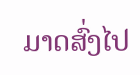ມາດສົ່ງໄປ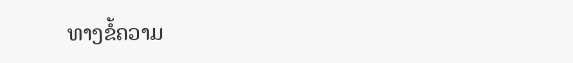ທາງຂໍ້ຄວາມ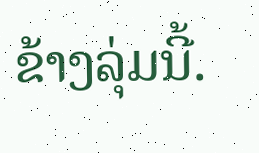ຂ້າງລຸ່ມນີ້.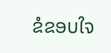ຂໍຂອບໃຈ